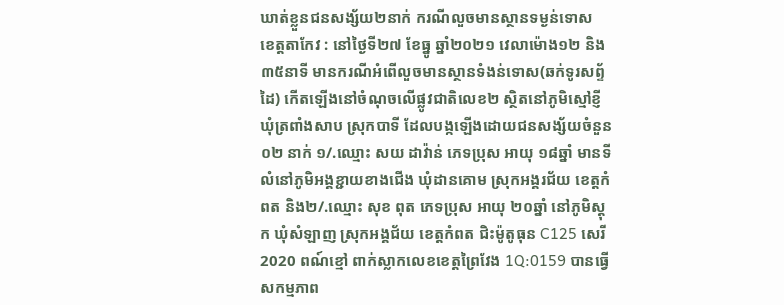ឃាត់ខ្លួនជនសង្ស័យ២នាក់ ករណីលួចមានស្ថានទម្ងន់ទោស
ខេត្តតាកែវ : នៅថ្ងៃទី២៧ ខែធ្នូ ឆ្នាំ២០២១ វេលាម៉ោង១២ និង ៣៥នាទី មានករណីអំពើលួចមានស្ថានទំងន់ទោស(ឆក់ទូរសព័្ទដៃ) កើតឡើងនៅចំណុចលើផ្លូវជាតិលេខ២ ស្ថិតនៅភូមិស្មៅខ្ញី ឃុំត្រពាំងសាប ស្រុកបាទី ដែលបង្កឡើងដោយជនសង្ស័យចំនួន ០២ នាក់ ១/.ឈ្មោះ សយ ដាវ៉ាន់ ភេទប្រុស អាយុ ១៨ឆ្នាំ មានទីលំនៅភូមិអង្គខ្ជាយខាងជើង ឃុំដានគោម ស្រុកអង្គរជ័យ ខេត្តកំពត និង២/.ឈ្មោះ សុខ ពុត ភេទប្រុស អាយុ ២០ឆ្នាំ នៅភូមិស្ដុក ឃុំសំឡាញ ស្រុកអង្គជ័យ ខេត្តកំពត ជិះម៉ូតូធុន C125 សេរី 2020 ពណ៍ខ្មៅ ពាក់ស្លាកលេខខេត្តព្រៃវែង 1Q:0159 បានធ្វើសកម្មភាព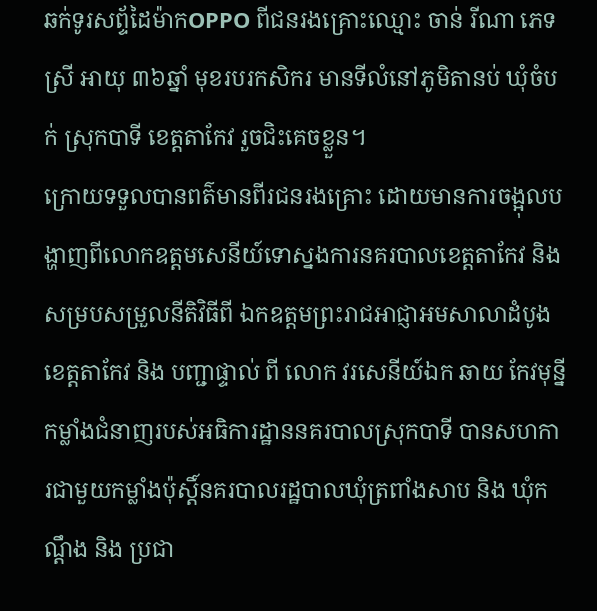ឆក់ទូរសព្ទ័ដៃម៉ាកOPPO ពីជនរងគ្រោះឈ្មោះ ចាន់ រីណា ភេទស្រី អាយុ ៣៦ឆ្នាំ មុខរបរកសិករ មានទីលំនៅភូមិតានប់ ឃុំចំបក់ ស្រុកបាទី ខេត្តតាកែវ រួចជិះគេចខ្លួន។
ក្រោយទទួលបានពត៌មានពីរជនរងគ្រោះ ដោយមានការចង្អុលបង្ហាញពីលោកឧត្ដមសេនីយ៍ទោស្នងការនគរបាលខេត្តតាកែវ និង សម្របសម្រួលនីតិវិធីពី ឯកឧត្តមព្រះរាជអាជ្ញាអមសាលាដំបូងខេត្តតាកែវ និង បញ្ជាផ្ទាល់ ពី លោក វរសេនីយ៍ឯក ឆាយ កែវមុន្នី កម្លាំងជំនាញរបស់អធិការដ្ឋាននគរបាលស្រុកបាទី បានសហការជាមួយកម្លាំងប៉ុស្តិ៍នគរបាលរដ្ឋបាលឃុំត្រពាំងសាប និង ឃុំកណ្តឹង និង ប្រជា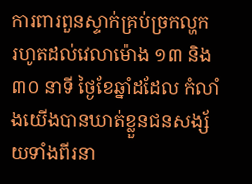ការពារពួនស្ទាក់គ្រប់ច្រកល្ហក រហូតដល់វេលាម៉ោង ១៣ និង ៣០ នាទី ថ្ងៃខែឆ្នាំដដែល កំលាំងយើងបានឃាត់ខ្លួនជនសង្ស័យទាំងពីរនា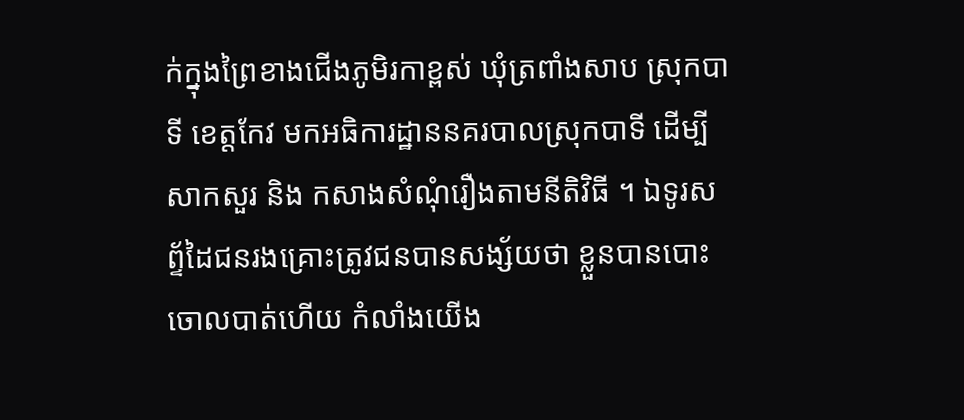ក់ក្នុងព្រៃខាងជើងភូមិរកាខ្ពស់ ឃុំត្រពាំងសាប ស្រុកបាទី ខេត្តកែវ មកអធិការដ្ឋាននគរបាលស្រុកបាទី ដើម្បីសាកសួរ និង កសាងសំណុំរឿងតាមនីតិវិធី ។ ឯទូរសព្ទ័ដៃជនរងគ្រោះត្រូវជនបានសង្ស័យថា ខ្លួនបានបោះចោលបាត់ហើយ កំលាំងយើង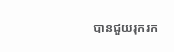បានជួយរុករក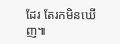ដែរ តែរកមិនឃើញ៕